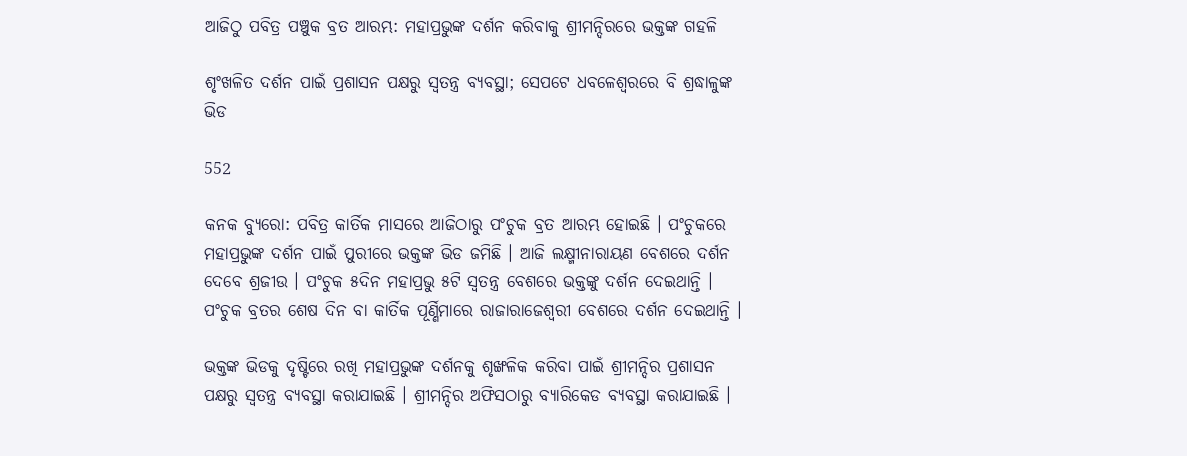ଆଜିଠୁ ପବିତ୍ର ପଞ୍ଚୁକ ବ୍ରତ ଆରମ୍ଭ: ମହାପ୍ରଭୁଙ୍କ ଦର୍ଶନ କରିବାକୁ ଶ୍ରୀମନ୍ଦିରରେ ଭକ୍ତଙ୍କ ଗହଳି

ଶୃଂଖଳିତ ଦର୍ଶନ ପାଇଁ ପ୍ରଶାସନ ପକ୍ଷରୁ ସ୍ୱତନ୍ତ୍ର ବ୍ୟବସ୍ଥା; ସେପଟେ ଧବଳେଶ୍ୱରରେ ବି ଶ୍ରଦ୍ଧାଳୁଙ୍କ ଭିଡ

552

କନକ ବ୍ୟୁରୋ: ପବିତ୍ର କାର୍ତିକ ମାସରେ ଆଜିଠାରୁ ପଂଚୁକ ବ୍ରତ ଆରମ୍ଭ ହୋଇଛି । ପଂଚୁକରେ ମହାପ୍ରଭୁଙ୍କ ଦର୍ଶନ ପାଇଁ ପୁରୀରେ ଭକ୍ତଙ୍କ ଭିଡ ଜମିଛି । ଆଜି ଲକ୍ଷ୍ମୀନାରାୟଣ ବେଶରେ ଦର୍ଶନ ଦେବେ ଶ୍ରଜୀଉ । ପଂଚୁକ ୫ଦିନ ମହାପ୍ରଭୁ ୫ଟି ସ୍ୱତନ୍ତ୍ର ବେଶରେ ଭକ୍ତଙ୍କୁ ଦର୍ଶନ ଦେଇଥାନ୍ତି । ପଂଚୁକ ବ୍ରତର ଶେଷ ଦିନ ବା କାର୍ତିକ ପୂର୍ଣ୍ଣିମାରେ ରାଜାରାଜେଶ୍ୱରୀ ବେଶରେ ଦର୍ଶନ ଦେଇଥାନ୍ତି ।

ଭକ୍ତଙ୍କ ଭିଡକୁ ଦୃଷ୍ଟିରେ ରଖି ମହାପ୍ରଭୁଙ୍କ ଦର୍ଶନକୁ ଶୃଙ୍ଖଳିକ କରିବା ପାଇଁ ଶ୍ରୀମନ୍ଦିର ପ୍ରଶାସନ ପକ୍ଷରୁ ସ୍ୱତନ୍ତ୍ର ବ୍ୟବସ୍ଥା କରାଯାଇଛି । ଶ୍ରୀମନ୍ଦିର ଅଫିସଠାରୁ ବ୍ୟାରିକେଡ ବ୍ୟବସ୍ଥା କରାଯାଇଛି ।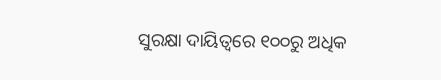ସୁରକ୍ଷା ଦାୟିତ୍ୱରେ ୧୦୦ରୁ ଅଧିକ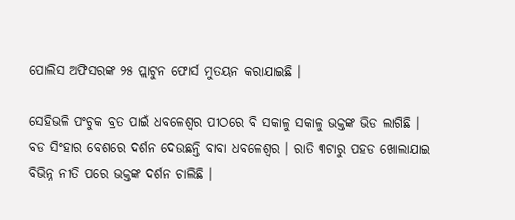ପୋଲିସ ଅଫିସରଙ୍କ ୨୫ ପ୍ଲାଟୁନ ଫୋର୍ସ ମୁତୟନ କରାଯାଇଛି ।

ସେହିଭଳି ପଂଚୁକ ବ୍ରତ ପାଇଁ ଧବଳେଶ୍ୱର ପୀଠରେ ବି ସକାଳୁ ସକାଳୁ ଭକ୍ତଙ୍କ ଭିଡ ଲାଗିଛି । ବଡ ସିଂହାର ବେଶରେ ଦର୍ଶନ ଦେଉଛନ୍ତି ବାବା ଧବଳେଶ୍ୱର । ରାତି ୩ଟାରୁ ପହଡ ଖୋଲାଯାଇ ବିଭିନ୍ନ ନୀତି ପରେ ଭକ୍ତଙ୍କ ଦର୍ଶନ ଚାଲିଛି ।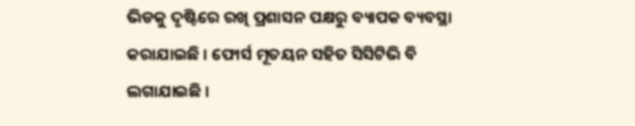ଭିଡକୁ ଦୃଷ୍ଟିରେ ରଖି ପ୍ରଶାସନ ପକ୍ଷରୁ ବ୍ୟାପକ ବ୍ୟବସ୍ଥା କରାଯାଇଛି । ଫୋର୍ସ ମୂତୟନ ସହିତ ସିସିଟିଭି ବି ଲଗାଯାଇଛି ।